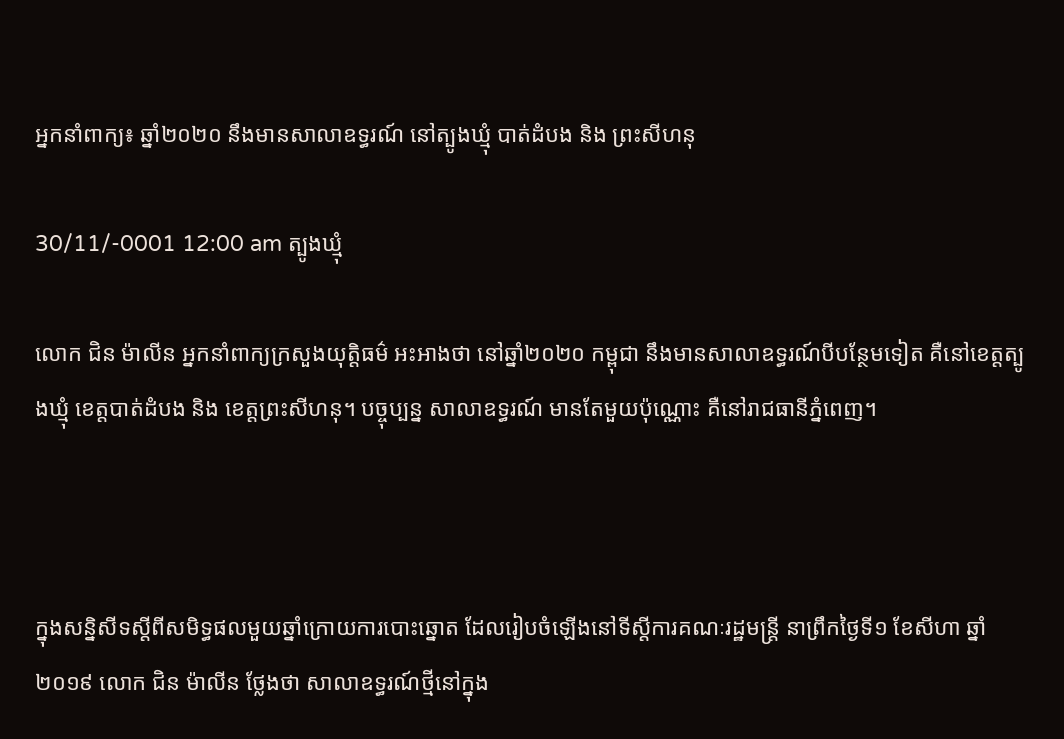អ្នកនាំពាក្យ៖ ឆ្នាំ២០២០ នឹងមានសាលាឧទ្ធរណ៍ នៅត្បូងឃ្មុំ បាត់ដំបង និង ព្រះសីហនុ

30/11/-0001 12:00 am ត្បូងឃ្មុំ

លោក ជិន ម៉ាលីន អ្នកនាំពាក្យក្រសួងយុត្តិធម៌ អះអាងថា នៅឆ្នាំ២០២០ កម្ពុជា នឹងមានសាលាឧទ្ធរណ៍បីបន្ថែមទៀត គឺនៅខេត្តត្បូងឃ្មុំ ខេត្តបាត់ដំបង និង ខេត្តព្រះសីហនុ។ បច្ចុប្បន្ន សាលាឧទ្ធរណ៍ មានតែមួយប៉ុណ្ណោះ គឺនៅរាជធានីភ្នំពេញ។



ក្នុងសន្និសីទស្តីពីសមិទ្ធផលមួយឆ្នាំក្រោយការបោះឆ្នោត ដែលរៀបចំឡើងនៅទីស្តីការគណៈរដ្ឋមន្រ្តី នាព្រឹកថ្ងៃទី១ ខែសីហា ឆ្នាំ២០១៩ លោក ជិន ម៉ាលីន ថ្លែងថា សាលាឧទ្ធរណ៍ថ្មីនៅក្នុង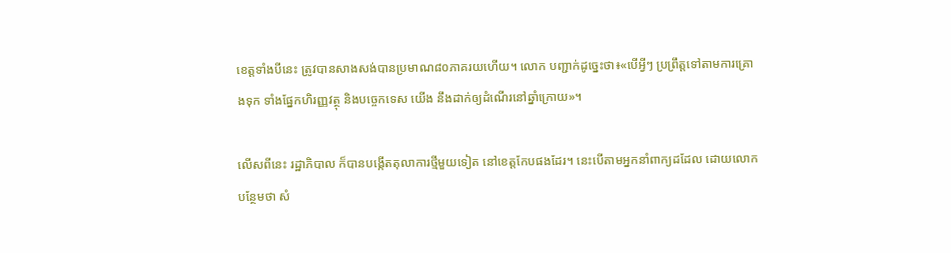ខេត្តទាំងបីនេះ ត្រូវបានសាងសង់បានប្រមាណ៨០ភាគរយហើយ។ លោក បញ្ជាក់ដូច្នេះថា៖«បើអ្វីៗ ប្រព្រឹត្តទៅតាមការគ្រោងទុក ទាំងផ្នែកហិរញ្ញវត្ថុ និងបច្ចេកទេស យើង នឹងដាក់ឲ្យដំណើរនៅឆ្នាំក្រោយ»។

លើសពីនេះ រដ្ឋាភិបាល ក៏បានបង្កើតតុលាការថ្មីមួយទៀត នៅខេត្តកែបផងដែរ។ នេះបើតាមអ្នកនាំពាក្យដដែល ដោយលោក បន្ថែមថា សំ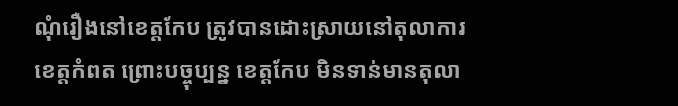ណុំរឿងនៅខេត្តកែប ត្រូវបានដោះស្រាយនៅតុលាការខេត្តកំពត ព្រោះបច្ចុប្បន្ន ខេត្តកែប មិនទាន់មានតុលា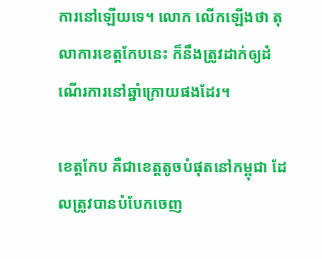ការនៅឡើយទេ។ លោក លើកឡើងថា តុលាការខេត្តកែបនេះ ក៏នឹងត្រូវដាក់ឲ្យដំណើរការនៅឆ្នាំក្រោយផងដែរ។

ខេត្តកែប គឺជាខេត្តតូចបំផុតនៅកម្ពុជា ដែលត្រូវបានបំបែកចេញ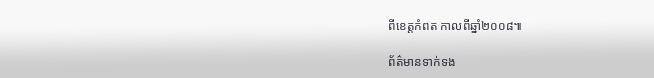ពីខេត្តកំពត កាលពីឆ្នាំ២០០៨៕

ព័ត៌មានទាក់ទង